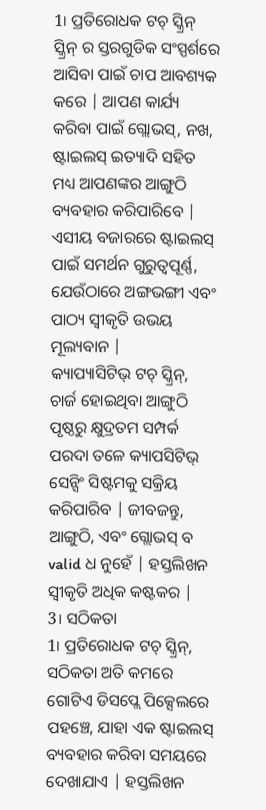1। ପ୍ରତିରୋଧକ ଟଚ୍ ସ୍କ୍ରିନ୍ ସ୍କ୍ରିନ୍ ର ସ୍ତରଗୁଡିକ ସଂସ୍ପର୍ଶରେ ଆସିବା ପାଇଁ ଚାପ ଆବଶ୍ୟକ କରେ | ଆପଣ କାର୍ଯ୍ୟ କରିବା ପାଇଁ ଗ୍ଲୋଭସ୍, ନଖ, ଷ୍ଟାଇଲସ୍ ଇତ୍ୟାଦି ସହିତ ମଧ୍ୟ ଆପଣଙ୍କର ଆଙ୍ଗୁଠି ବ୍ୟବହାର କରିପାରିବେ | ଏସୀୟ ବଜାରରେ ଷ୍ଟାଇଲସ୍ ପାଇଁ ସମର୍ଥନ ଗୁରୁତ୍ୱପୂର୍ଣ୍ଣ, ଯେଉଁଠାରେ ଅଙ୍ଗଭଙ୍ଗୀ ଏବଂ ପାଠ୍ୟ ସ୍ୱୀକୃତି ଉଭୟ ମୂଲ୍ୟବାନ |
କ୍ୟାପ୍ୟାସିଟିଭ୍ ଟଚ୍ ସ୍କ୍ରିନ୍, ଚାର୍ଜ ହୋଇଥିବା ଆଙ୍ଗୁଠି ପୃଷ୍ଠରୁ କ୍ଷୁଦ୍ରତମ ସମ୍ପର୍କ ପରଦା ତଳେ କ୍ୟାପସିଟିଭ୍ ସେନ୍ସିଂ ସିଷ୍ଟମକୁ ସକ୍ରିୟ କରିପାରିବ | ଜୀବଜନ୍ତୁ, ଆଙ୍ଗୁଠି, ଏବଂ ଗ୍ଲୋଭସ୍ ବ valid ଧ ନୁହେଁ | ହସ୍ତଲିଖନ ସ୍ୱୀକୃତି ଅଧିକ କଷ୍ଟକର |
3। ସଠିକତା
1। ପ୍ରତିରୋଧକ ଟଚ୍ ସ୍କ୍ରିନ୍, ସଠିକତା ଅତି କମରେ ଗୋଟିଏ ଡିସପ୍ଲେ ପିକ୍ସେଲରେ ପହଞ୍ଚେ, ଯାହା ଏକ ଷ୍ଟାଇଲସ୍ ବ୍ୟବହାର କରିବା ସମୟରେ ଦେଖାଯାଏ | ହସ୍ତଲିଖନ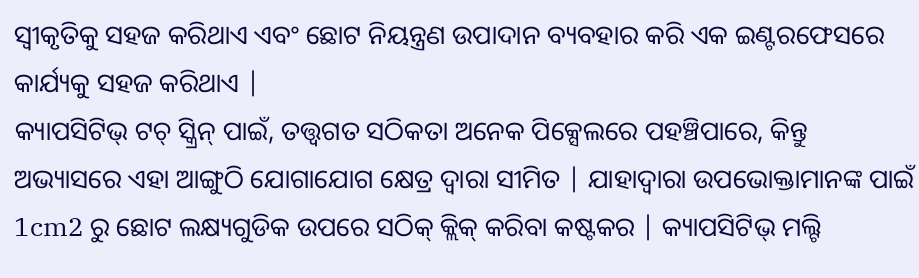ସ୍ୱୀକୃତିକୁ ସହଜ କରିଥାଏ ଏବଂ ଛୋଟ ନିୟନ୍ତ୍ରଣ ଉପାଦାନ ବ୍ୟବହାର କରି ଏକ ଇଣ୍ଟରଫେସରେ କାର୍ଯ୍ୟକୁ ସହଜ କରିଥାଏ |
କ୍ୟାପସିଟିଭ୍ ଟଚ୍ ସ୍କ୍ରିନ୍ ପାଇଁ, ତତ୍ତ୍ୱଗତ ସଠିକତା ଅନେକ ପିକ୍ସେଲରେ ପହଞ୍ଚିପାରେ, କିନ୍ତୁ ଅଭ୍ୟାସରେ ଏହା ଆଙ୍ଗୁଠି ଯୋଗାଯୋଗ କ୍ଷେତ୍ର ଦ୍ୱାରା ସୀମିତ | ଯାହାଦ୍ୱାରା ଉପଭୋକ୍ତାମାନଙ୍କ ପାଇଁ 1cm2 ରୁ ଛୋଟ ଲକ୍ଷ୍ୟଗୁଡିକ ଉପରେ ସଠିକ୍ କ୍ଲିକ୍ କରିବା କଷ୍ଟକର | କ୍ୟାପସିଟିଭ୍ ମଲ୍ଟି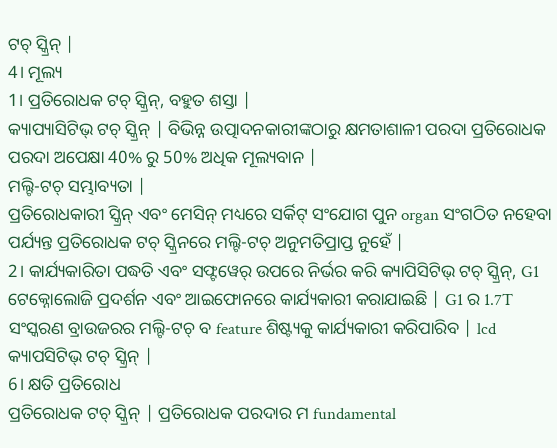ଟଚ୍ ସ୍କ୍ରିନ୍ |
4। ମୂଲ୍ୟ
1। ପ୍ରତିରୋଧକ ଟଚ୍ ସ୍କ୍ରିନ୍, ବହୁତ ଶସ୍ତା |
କ୍ୟାପ୍ୟାସିଟିଭ୍ ଟଚ୍ ସ୍କ୍ରିନ୍ | ବିଭିନ୍ନ ଉତ୍ପାଦନକାରୀଙ୍କଠାରୁ କ୍ଷମତାଶାଳୀ ପରଦା ପ୍ରତିରୋଧକ ପରଦା ଅପେକ୍ଷା 40% ରୁ 50% ଅଧିକ ମୂଲ୍ୟବାନ |
ମଲ୍ଟି-ଟଚ୍ ସମ୍ଭାବ୍ୟତା |
ପ୍ରତିରୋଧକାରୀ ସ୍କ୍ରିନ୍ ଏବଂ ମେସିନ୍ ମଧ୍ୟରେ ସର୍କିଟ୍ ସଂଯୋଗ ପୁନ organ ସଂଗଠିତ ନହେବା ପର୍ଯ୍ୟନ୍ତ ପ୍ରତିରୋଧକ ଟଚ୍ ସ୍କ୍ରିନରେ ମଲ୍ଟି-ଟଚ୍ ଅନୁମତିପ୍ରାପ୍ତ ନୁହେଁ |
2। କାର୍ଯ୍ୟକାରିତା ପଦ୍ଧତି ଏବଂ ସଫ୍ଟୱେର୍ ଉପରେ ନିର୍ଭର କରି କ୍ୟାପିସିଟିଭ୍ ଟଚ୍ ସ୍କ୍ରିନ୍, G1 ଟେକ୍ନୋଲୋଜି ପ୍ରଦର୍ଶନ ଏବଂ ଆଇଫୋନରେ କାର୍ଯ୍ୟକାରୀ କରାଯାଇଛି | G1 ର 1.7T ସଂସ୍କରଣ ବ୍ରାଉଜରର ମଲ୍ଟି-ଟଚ୍ ବ feature ଶିଷ୍ଟ୍ୟକୁ କାର୍ଯ୍ୟକାରୀ କରିପାରିବ | lcd କ୍ୟାପସିଟିଭ୍ ଟଚ୍ ସ୍କ୍ରିନ୍ |
6। କ୍ଷତି ପ୍ରତିରୋଧ
ପ୍ରତିରୋଧକ ଟଚ୍ ସ୍କ୍ରିନ୍ | ପ୍ରତିରୋଧକ ପରଦାର ମ fundamental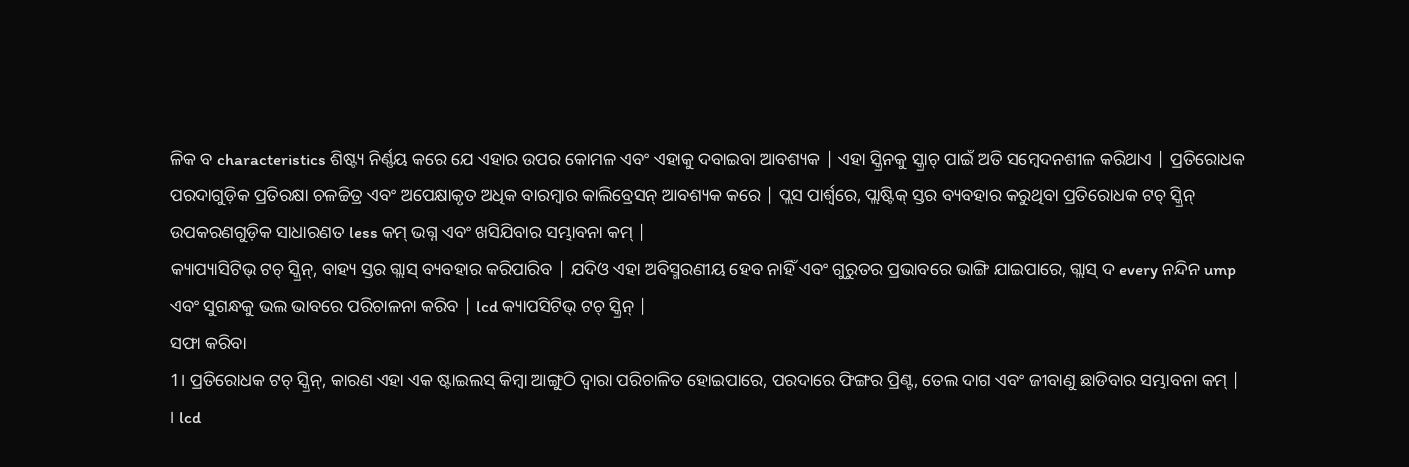ଳିକ ବ characteristics ଶିଷ୍ଟ୍ୟ ନିର୍ଣ୍ଣୟ କରେ ଯେ ଏହାର ଉପର କୋମଳ ଏବଂ ଏହାକୁ ଦବାଇବା ଆବଶ୍ୟକ | ଏହା ସ୍କ୍ରିନକୁ ସ୍କ୍ରାଚ୍ ପାଇଁ ଅତି ସମ୍ବେଦନଶୀଳ କରିଥାଏ | ପ୍ରତିରୋଧକ ପରଦାଗୁଡ଼ିକ ପ୍ରତିରକ୍ଷା ଚଳଚ୍ଚିତ୍ର ଏବଂ ଅପେକ୍ଷାକୃତ ଅଧିକ ବାରମ୍ବାର କାଲିବ୍ରେସନ୍ ଆବଶ୍ୟକ କରେ | ପ୍ଲସ ପାର୍ଶ୍ୱରେ, ପ୍ଲାଷ୍ଟିକ୍ ସ୍ତର ବ୍ୟବହାର କରୁଥିବା ପ୍ରତିରୋଧକ ଟଚ୍ ସ୍କ୍ରିନ୍ ଉପକରଣଗୁଡ଼ିକ ସାଧାରଣତ less କମ୍ ଭଗ୍ନ ଏବଂ ଖସିଯିବାର ସମ୍ଭାବନା କମ୍ |
କ୍ୟାପ୍ୟାସିଟିଭ୍ ଟଚ୍ ସ୍କ୍ରିନ୍, ବାହ୍ୟ ସ୍ତର ଗ୍ଲାସ୍ ବ୍ୟବହାର କରିପାରିବ | ଯଦିଓ ଏହା ଅବିସ୍ମରଣୀୟ ହେବ ନାହିଁ ଏବଂ ଗୁରୁତର ପ୍ରଭାବରେ ଭାଙ୍ଗି ଯାଇପାରେ, ଗ୍ଲାସ୍ ଦ every ନନ୍ଦିନ ump ଏବଂ ସୁଗନ୍ଧକୁ ଭଲ ଭାବରେ ପରିଚାଳନା କରିବ | lcd କ୍ୟାପସିଟିଭ୍ ଟଚ୍ ସ୍କ୍ରିନ୍ |
ସଫା କରିବା
1। ପ୍ରତିରୋଧକ ଟଚ୍ ସ୍କ୍ରିନ୍, କାରଣ ଏହା ଏକ ଷ୍ଟାଇଲସ୍ କିମ୍ବା ଆଙ୍ଗୁଠି ଦ୍ୱାରା ପରିଚାଳିତ ହୋଇପାରେ, ପରଦାରେ ଫିଙ୍ଗର ପ୍ରିଣ୍ଟ, ତେଲ ଦାଗ ଏବଂ ଜୀବାଣୁ ଛାଡିବାର ସମ୍ଭାବନା କମ୍ |
। lcd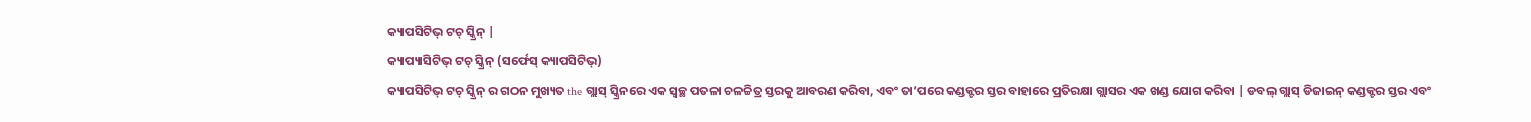କ୍ୟାପସିଟିଭ୍ ଟଚ୍ ସ୍କ୍ରିନ୍ |
କ୍ୟାପ୍ୟାସିଟିଭ୍ ଟଚ୍ ସ୍କ୍ରିନ୍ (ସର୍ଫେସ୍ କ୍ୟାପସିଟିଭ୍)
କ୍ୟାପସିଟିଭ୍ ଟଚ୍ ସ୍କ୍ରିନ୍ ର ଗଠନ ମୁଖ୍ୟତ the ଗ୍ଲାସ୍ ସ୍କ୍ରିନରେ ଏକ ସ୍ୱଚ୍ଛ ପତଳା ଚଳଚ୍ଚିତ୍ର ସ୍ତରକୁ ଆବରଣ କରିବା, ଏବଂ ତା’ପରେ କଣ୍ଡକ୍ଟର ସ୍ତର ବାହାରେ ପ୍ରତିରକ୍ଷା ଗ୍ଲାସର ଏକ ଖଣ୍ଡ ଯୋଗ କରିବା | ଡବଲ୍ ଗ୍ଲାସ୍ ଡିଜାଇନ୍ କଣ୍ଡକ୍ଟର ସ୍ତର ଏବଂ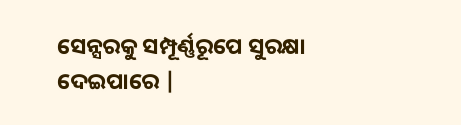ସେନ୍ସରକୁ ସମ୍ପୂର୍ଣ୍ଣରୂପେ ସୁରକ୍ଷା ଦେଇପାରେ |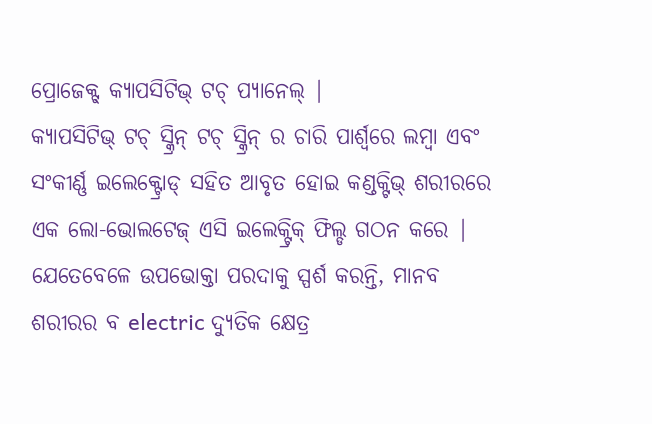ପ୍ରୋଜେକ୍ଟ୍ କ୍ୟାପସିଟିଭ୍ ଟଚ୍ ପ୍ୟାନେଲ୍ |
କ୍ୟାପସିଟିଭ୍ ଟଚ୍ ସ୍କ୍ରିନ୍ ଟଚ୍ ସ୍କ୍ରିନ୍ ର ଚାରି ପାର୍ଶ୍ୱରେ ଲମ୍ବା ଏବଂ ସଂକୀର୍ଣ୍ଣ ଇଲେକ୍ଟ୍ରୋଡ୍ ସହିତ ଆବୃତ ହୋଇ କଣ୍ଡକ୍ଟିଭ୍ ଶରୀରରେ ଏକ ଲୋ-ଭୋଲଟେଜ୍ ଏସି ଇଲେକ୍ଟ୍ରିକ୍ ଫିଲ୍ଡ ଗଠନ କରେ | ଯେତେବେଳେ ଉପଭୋକ୍ତା ପରଦାକୁ ସ୍ପର୍ଶ କରନ୍ତି, ମାନବ ଶରୀରର ବ electric ଦ୍ୟୁତିକ କ୍ଷେତ୍ର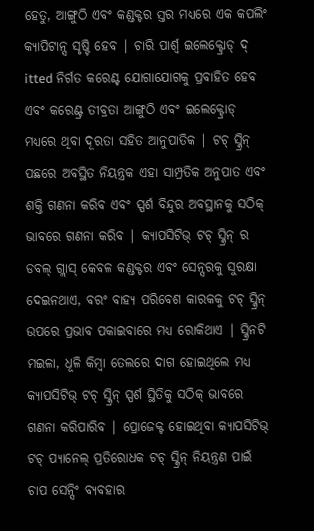ହେତୁ, ଆଙ୍ଗୁଠି ଏବଂ କଣ୍ଡକ୍ଟର ସ୍ତର ମଧ୍ୟରେ ଏକ କପଲିଂ କ୍ୟାପିଟାନ୍ସ ସୃଷ୍ଟି ହେବ | ଚାରି ପାର୍ଶ୍ୱ ଇଲେକ୍ଟ୍ରୋଡ୍ ଦ୍ itted ନିର୍ଗତ କରେଣ୍ଟ ଯୋଗାଯୋଗକୁ ପ୍ରବାହିତ ହେବ ଏବଂ କରେଣ୍ଟ୍ର ତୀବ୍ରତା ଆଙ୍ଗୁଠି ଏବଂ ଇଲେକ୍ଟ୍ରୋଡ୍ ମଧ୍ୟରେ ଥିବା ଦୂରତା ସହିତ ଆନୁପାତିକ | ଟଚ୍ ସ୍କ୍ରିନ୍ ପଛରେ ଅବସ୍ଥିତ ନିୟନ୍ତ୍ରକ ଏହା ସାମ୍ପ୍ରତିକ ଅନୁପାତ ଏବଂ ଶକ୍ତି ଗଣନା କରିବ ଏବଂ ସ୍ପର୍ଶ ବିନ୍ଦୁର ଅବସ୍ଥାନକୁ ସଠିକ୍ ଭାବରେ ଗଣନା କରିବ | କ୍ୟାପସିଟିଭ୍ ଟଚ୍ ସ୍କ୍ରିନ୍ ର ଡବଲ୍ ଗ୍ଲାସ୍ କେବଳ କଣ୍ଡକ୍ଟର ଏବଂ ସେନ୍ସରକୁ ସୁରକ୍ଷା ଦେଇନଥାଏ, ବରଂ ବାହ୍ୟ ପରିବେଶ କାରକକୁ ଟଚ୍ ସ୍କ୍ରିନ୍ ଉପରେ ପ୍ରଭାବ ପକାଇବାରେ ମଧ୍ୟ ରୋକିଥାଏ | ସ୍କ୍ରିନଟି ମଇଳା, ଧୂଳି କିମ୍ବା ତେଲରେ ଦାଗ ହୋଇଥିଲେ ମଧ୍ୟ କ୍ୟାପସିଟିଭ୍ ଟଚ୍ ସ୍କ୍ରିନ୍ ସ୍ପର୍ଶ ସ୍ଥିତିକୁ ସଠିକ୍ ଭାବରେ ଗଣନା କରିପାରିବ | ପ୍ରୋଜେକ୍ଟ ହୋଇଥିବା କ୍ୟାପସିଟିଭ୍ ଟଚ୍ ପ୍ୟାନେଲ୍ ପ୍ରତିରୋଧକ ଟଚ୍ ସ୍କ୍ରିନ୍ ନିୟନ୍ତ୍ରଣ ପାଇଁ ଚାପ ସେନ୍ସିଂ ବ୍ୟବହାର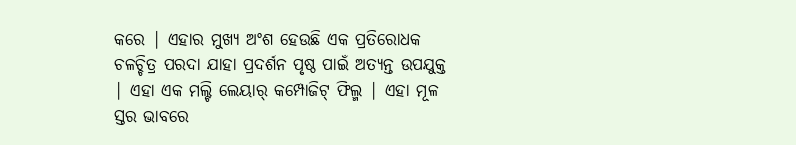କରେ | ଏହାର ମୁଖ୍ୟ ଅଂଶ ହେଉଛି ଏକ ପ୍ରତିରୋଧକ ଚଳଚ୍ଚିତ୍ର ପରଦା ଯାହା ପ୍ରଦର୍ଶନ ପୃଷ୍ଠ ପାଇଁ ଅତ୍ୟନ୍ତ ଉପଯୁକ୍ତ | ଏହା ଏକ ମଲ୍ଟି ଲେୟାର୍ କମ୍ପୋଜିଟ୍ ଫିଲ୍ମ | ଏହା ମୂଳ ସ୍ତର ଭାବରେ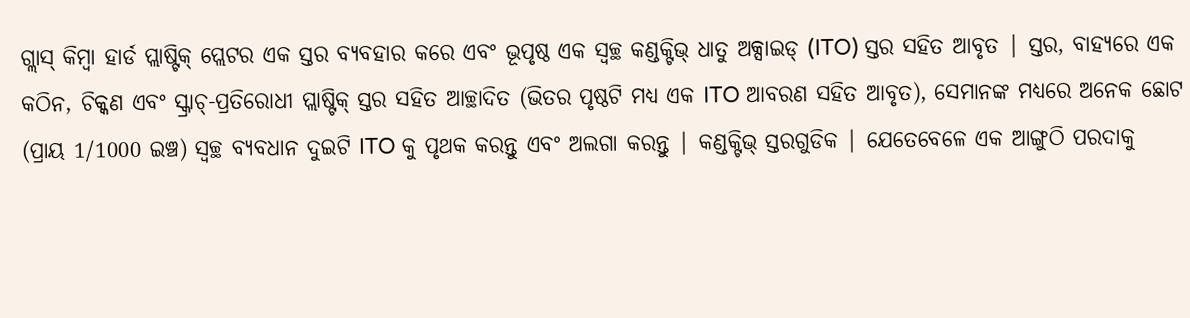ଗ୍ଲାସ୍ କିମ୍ବା ହାର୍ଡ ପ୍ଲାଷ୍ଟିକ୍ ପ୍ଲେଟର ଏକ ସ୍ତର ବ୍ୟବହାର କରେ ଏବଂ ଭୂପୃଷ୍ଠ ଏକ ସ୍ୱଚ୍ଛ କଣ୍ଡକ୍ଟିଭ୍ ଧାତୁ ଅକ୍ସାଇଡ୍ (ITO) ସ୍ତର ସହିତ ଆବୃତ | ସ୍ତର, ବାହ୍ୟରେ ଏକ କଠିନ, ଚିକ୍କଣ ଏବଂ ସ୍କ୍ରାଚ୍-ପ୍ରତିରୋଧୀ ପ୍ଲାଷ୍ଟିକ୍ ସ୍ତର ସହିତ ଆଚ୍ଛାଦିତ (ଭିତର ପୃଷ୍ଠଟି ମଧ୍ୟ ଏକ ITO ଆବରଣ ସହିତ ଆବୃତ), ସେମାନଙ୍କ ମଧ୍ୟରେ ଅନେକ ଛୋଟ (ପ୍ରାୟ 1/1000 ଇଞ୍ଚ) ସ୍ୱଚ୍ଛ ବ୍ୟବଧାନ ଦୁଇଟି ITO କୁ ପୃଥକ କରନ୍ତୁ ଏବଂ ଅଲଗା କରନ୍ତୁ | କଣ୍ଡକ୍ଟିଭ୍ ସ୍ତରଗୁଡିକ | ଯେତେବେଳେ ଏକ ଆଙ୍ଗୁଠି ପରଦାକୁ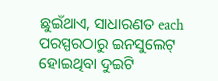ଛୁଇଁଥାଏ, ସାଧାରଣତ each ପରସ୍ପରଠାରୁ ଇନସୁଲେଟ୍ ହୋଇଥିବା ଦୁଇଟି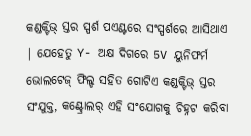କଣ୍ଡକ୍ଟିଭ୍ ସ୍ତର ସ୍ପର୍ଶ ପଏଣ୍ଟରେ ସଂସ୍ପର୍ଶରେ ଆସିଥାଏ | ଯେହେତୁ Y- ଅକ୍ଷ ଦିଗରେ 5V ୟୁନିଫର୍ମ ଭୋଲଟେଜ୍ ଫିଲ୍ଡ ସହିତ ଗୋଟିଏ କଣ୍ଡକ୍ଟିଭ୍ ସ୍ତର ସଂଯୁକ୍ତ, କଣ୍ଟ୍ରୋଲର୍ ଏହି ସଂଯୋଗକୁ ଚିହ୍ନଟ କରିବା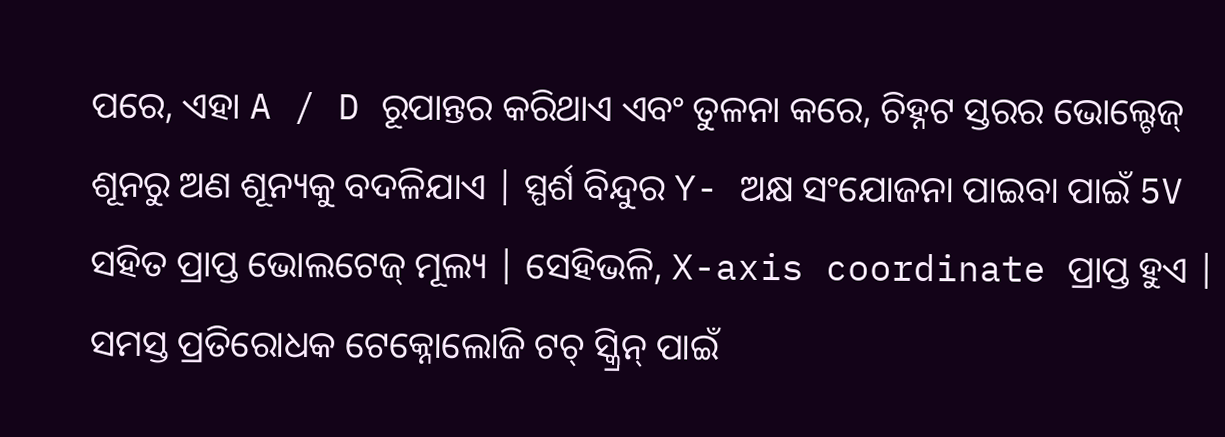ପରେ, ଏହା A / D ରୂପାନ୍ତର କରିଥାଏ ଏବଂ ତୁଳନା କରେ, ଚିହ୍ନଟ ସ୍ତରର ଭୋଲ୍ଟେଜ୍ ଶୂନରୁ ଅଣ ଶୂନ୍ୟକୁ ବଦଳିଯାଏ | ସ୍ପର୍ଶ ବିନ୍ଦୁର Y- ଅକ୍ଷ ସଂଯୋଜନା ପାଇବା ପାଇଁ 5V ସହିତ ପ୍ରାପ୍ତ ଭୋଲଟେଜ୍ ମୂଲ୍ୟ | ସେହିଭଳି, X-axis coordinate ପ୍ରାପ୍ତ ହୁଏ | ସମସ୍ତ ପ୍ରତିରୋଧକ ଟେକ୍ନୋଲୋଜି ଟଚ୍ ସ୍କ୍ରିନ୍ ପାଇଁ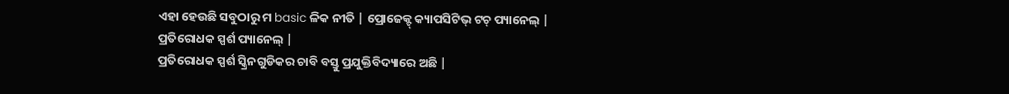ଏହା ହେଉଛି ସବୁଠାରୁ ମ basic ଳିକ ନୀତି | ପ୍ରୋଜେକ୍ଟ୍ କ୍ୟାପସିଟିଭ୍ ଟଚ୍ ପ୍ୟାନେଲ୍ |
ପ୍ରତିରୋଧକ ସ୍ପର୍ଶ ପ୍ୟାନେଲ୍ |
ପ୍ରତିରୋଧକ ସ୍ପର୍ଶ ସ୍କ୍ରିନଗୁଡିକର ଚାବି ବସ୍ତୁ ପ୍ରଯୁକ୍ତିବିଦ୍ୟାରେ ଅଛି |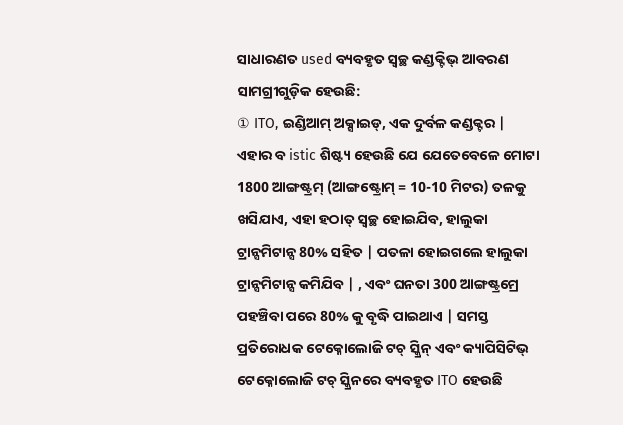ସାଧାରଣତ used ବ୍ୟବହୃତ ସ୍ୱଚ୍ଛ କଣ୍ଡକ୍ଟିଭ୍ ଆବରଣ ସାମଗ୍ରୀଗୁଡ଼ିକ ହେଉଛି:
① ITO, ଇଣ୍ଡିଆମ୍ ଅକ୍ସାଇଡ୍, ଏକ ଦୁର୍ବଳ କଣ୍ଡକ୍ଟର | ଏହାର ବ istic ଶିଷ୍ଟ୍ୟ ହେଉଛି ଯେ ଯେତେବେଳେ ମୋଟା 1800 ଆଙ୍ଗଷ୍ଟ୍ରମ୍ (ଆଙ୍ଗଷ୍ଟ୍ରୋମ୍ = 10-10 ମିଟର) ତଳକୁ ଖସିଯାଏ, ଏହା ହଠାତ୍ ସ୍ୱଚ୍ଛ ହୋଇଯିବ, ହାଲୁକା ଟ୍ରାନ୍ସମିଟାନ୍ସ 80% ସହିତ | ପତଳା ହୋଇଗଲେ ହାଲୁକା ଟ୍ରାନ୍ସମିଟାନ୍ସ କମିଯିବ | , ଏବଂ ଘନତା 300 ଆଙ୍ଗଷ୍ଟ୍ରମ୍ରେ ପହଞ୍ଚିବା ପରେ 80% କୁ ବୃଦ୍ଧି ପାଇଥାଏ | ସମସ୍ତ ପ୍ରତିରୋଧକ ଟେକ୍ନୋଲୋଜି ଟଚ୍ ସ୍କ୍ରିନ୍ ଏବଂ କ୍ୟାପିସିଟିଭ୍ ଟେକ୍ନୋଲୋଜି ଟଚ୍ ସ୍କ୍ରିନରେ ବ୍ୟବହୃତ ITO ହେଉଛି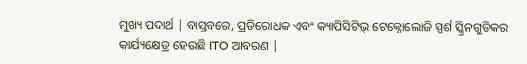ମୁଖ୍ୟ ପଦାର୍ଥ | ବାସ୍ତବରେ, ପ୍ରତିରୋଧକ ଏବଂ କ୍ୟାପିସିଟିଭ୍ ଟେକ୍ନୋଲୋଜି ସ୍ପର୍ଶ ସ୍କ୍ରିନଗୁଡିକର କାର୍ଯ୍ୟକ୍ଷେତ୍ର ହେଉଛି ITO ଆବରଣ |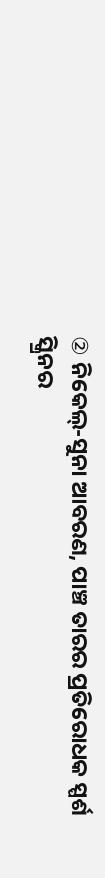② ନିକେଲ୍-ସୁନା ଆବରଣ, ପାଞ୍ଚ ତାରର ପ୍ରତିରୋଧକ ସ୍ପର୍ଶ ସ୍କ୍ରିନର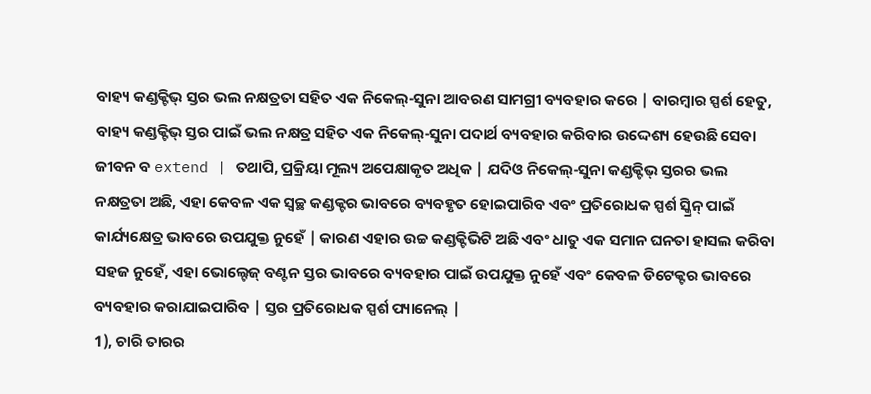ବାହ୍ୟ କଣ୍ଡକ୍ଟିଭ୍ ସ୍ତର ଭଲ ନକ୍ଷତ୍ରତା ସହିତ ଏକ ନିକେଲ୍-ସୁନା ଆବରଣ ସାମଗ୍ରୀ ବ୍ୟବହାର କରେ | ବାରମ୍ବାର ସ୍ପର୍ଶ ହେତୁ, ବାହ୍ୟ କଣ୍ଡକ୍ଟିଭ୍ ସ୍ତର ପାଇଁ ଭଲ ନକ୍ଷତ୍ର ସହିତ ଏକ ନିକେଲ୍-ସୁନା ପଦାର୍ଥ ବ୍ୟବହାର କରିବାର ଉଦ୍ଦେଶ୍ୟ ହେଉଛି ସେବା ଜୀବନ ବ extend | ତଥାପି, ପ୍ରକ୍ରିୟା ମୂଲ୍ୟ ଅପେକ୍ଷାକୃତ ଅଧିକ | ଯଦିଓ ନିକେଲ୍-ସୁନା କଣ୍ଡକ୍ଟିଭ୍ ସ୍ତରର ଭଲ ନକ୍ଷତ୍ରତା ଅଛି, ଏହା କେବଳ ଏକ ସ୍ୱଚ୍ଛ କଣ୍ଡକ୍ଟର ଭାବରେ ବ୍ୟବହୃତ ହୋଇପାରିବ ଏବଂ ପ୍ରତିରୋଧକ ସ୍ପର୍ଶ ସ୍କ୍ରିନ୍ ପାଇଁ କାର୍ଯ୍ୟକ୍ଷେତ୍ର ଭାବରେ ଉପଯୁକ୍ତ ନୁହେଁ | କାରଣ ଏହାର ଉଚ୍ଚ କଣ୍ଡକ୍ଟିଭିଟି ଅଛି ଏବଂ ଧାତୁ ଏକ ସମାନ ଘନତା ହାସଲ କରିବା ସହଜ ନୁହେଁ, ଏହା ଭୋଲ୍ଟେଜ୍ ବଣ୍ଟନ ସ୍ତର ଭାବରେ ବ୍ୟବହାର ପାଇଁ ଉପଯୁକ୍ତ ନୁହେଁ ଏବଂ କେବଳ ଡିଟେକ୍ଟର ଭାବରେ ବ୍ୟବହାର କରାଯାଇପାରିବ | ସ୍ତର ପ୍ରତିରୋଧକ ସ୍ପର୍ଶ ପ୍ୟାନେଲ୍ |
1), ଚାରି ତାରର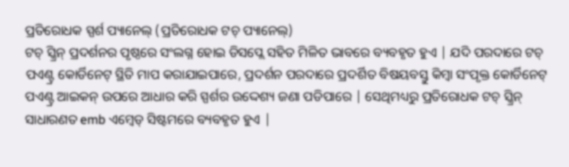ପ୍ରତିରୋଧକ ସ୍ପର୍ଶ ପ୍ୟାନେଲ୍ (ପ୍ରତିରୋଧକ ଟଚ୍ ପ୍ୟାନେଲ୍)
ଟଚ୍ ସ୍କ୍ରିନ୍ ପ୍ରଦର୍ଶନର ପୃଷ୍ଠରେ ସଂଲଗ୍ନ ହୋଇ ଡିସପ୍ଲେ ସହିତ ମିଳିତ ଭାବରେ ବ୍ୟବହୃତ ହୁଏ | ଯଦି ପରଦାରେ ଟଚ୍ ପଏଣ୍ଟ୍ର କୋର୍ଡିନେଟ୍ ସ୍ଥିତି ମାପ କରାଯାଇପାରେ, ପ୍ରଦର୍ଶନ ପରଦାରେ ପ୍ରଦର୍ଶିତ ବିଷୟବସ୍ତୁ କିମ୍ବା ସଂପୃକ୍ତ କୋର୍ଡିନେଟ୍ ପଏଣ୍ଟ୍ର ଆଇକନ୍ ଉପରେ ଆଧାର କରି ସ୍ପର୍ଶର ଉଦ୍ଦେଶ୍ୟ ଜଣା ପଡିପାରେ | ସେଥିମଧ୍ୟରୁ ପ୍ରତିରୋଧକ ଟଚ୍ ସ୍କ୍ରିନ୍ ସାଧାରଣତ emb ଏମ୍ବେଡ୍ ସିଷ୍ଟମରେ ବ୍ୟବହୃତ ହୁଏ |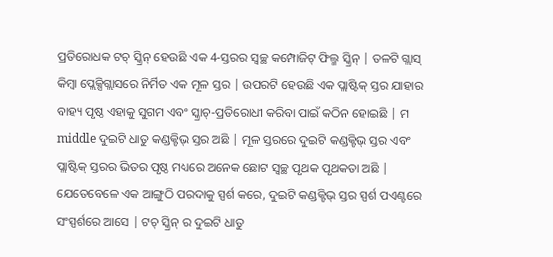ପ୍ରତିରୋଧକ ଟଚ୍ ସ୍କ୍ରିନ୍ ହେଉଛି ଏକ 4-ସ୍ତରର ସ୍ୱଚ୍ଛ କମ୍ପୋଜିଟ୍ ଫିଲ୍ମ ସ୍କ୍ରିନ୍ | ତଳଟି ଗ୍ଲାସ୍ କିମ୍ବା ପ୍ଲେକ୍ସିଗ୍ଲାସରେ ନିର୍ମିତ ଏକ ମୂଳ ସ୍ତର | ଉପରଟି ହେଉଛି ଏକ ପ୍ଲାଷ୍ଟିକ୍ ସ୍ତର ଯାହାର ବାହ୍ୟ ପୃଷ୍ଠ ଏହାକୁ ସୁଗମ ଏବଂ ସ୍କ୍ରାଚ୍-ପ୍ରତିରୋଧୀ କରିବା ପାଇଁ କଠିନ ହୋଇଛି | ମ middle ଦୁଇଟି ଧାତୁ କଣ୍ଡକ୍ଟିଭ୍ ସ୍ତର ଅଛି | ମୂଳ ସ୍ତରରେ ଦୁଇଟି କଣ୍ଡକ୍ଟିଭ୍ ସ୍ତର ଏବଂ ପ୍ଲାଷ୍ଟିକ୍ ସ୍ତରର ଭିତର ପୃଷ୍ଠ ମଧ୍ୟରେ ଅନେକ ଛୋଟ ସ୍ୱଚ୍ଛ ପୃଥକ ପୃଥକତା ଅଛି | ଯେତେବେଳେ ଏକ ଆଙ୍ଗୁଠି ପରଦାକୁ ସ୍ପର୍ଶ କରେ, ଦୁଇଟି କଣ୍ଡକ୍ଟିଭ୍ ସ୍ତର ସ୍ପର୍ଶ ପଏଣ୍ଟରେ ସଂସ୍ପର୍ଶରେ ଆସେ | ଟଚ୍ ସ୍କ୍ରିନ୍ ର ଦୁଇଟି ଧାତୁ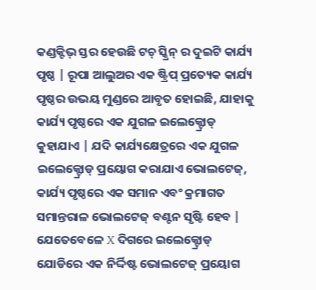କଣ୍ଡକ୍ଟିଭ୍ ସ୍ତର ହେଉଛି ଟଚ୍ ସ୍କ୍ରିନ୍ ର ଦୁଇଟି କାର୍ଯ୍ୟ ପୃଷ୍ଠ | ରୂପା ଆଲୁଅର ଏକ ଷ୍ଟ୍ରିପ୍ ପ୍ରତ୍ୟେକ କାର୍ଯ୍ୟ ପୃଷ୍ଠର ଉଭୟ ମୁଣ୍ଡରେ ଆବୃତ ହୋଇଛି, ଯାହାକୁ କାର୍ଯ୍ୟ ପୃଷ୍ଠରେ ଏକ ଯୁଗଳ ଇଲେକ୍ଟ୍ରୋଡ୍ କୁହାଯାଏ | ଯଦି କାର୍ଯ୍ୟକ୍ଷେତ୍ରରେ ଏକ ଯୁଗଳ ଇଲେକ୍ଟ୍ରୋଡ୍ ପ୍ରୟୋଗ କରାଯାଏ ଭୋଲଟେଜ୍, କାର୍ଯ୍ୟ ପୃଷ୍ଠରେ ଏକ ସମାନ ଏବଂ କ୍ରମାଗତ ସମାନ୍ତରାଳ ଭୋଲଟେଜ୍ ବଣ୍ଟନ ସୃଷ୍ଟି ହେବ | ଯେତେବେଳେ X ଦିଗରେ ଇଲେକ୍ଟ୍ରୋଡ୍ ଯୋଡିରେ ଏକ ନିର୍ଦ୍ଦିଷ୍ଟ ଭୋଲଟେଜ୍ ପ୍ରୟୋଗ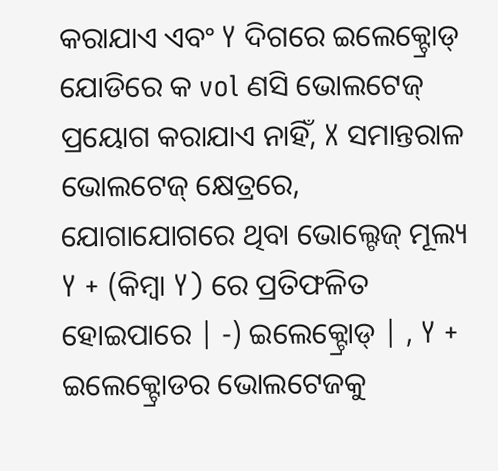କରାଯାଏ ଏବଂ Y ଦିଗରେ ଇଲେକ୍ଟ୍ରୋଡ୍ ଯୋଡିରେ କ vol ଣସି ଭୋଲଟେଜ୍ ପ୍ରୟୋଗ କରାଯାଏ ନାହିଁ, X ସମାନ୍ତରାଳ ଭୋଲଟେଜ୍ କ୍ଷେତ୍ରରେ, ଯୋଗାଯୋଗରେ ଥିବା ଭୋଲ୍ଟେଜ୍ ମୂଲ୍ୟ Y + (କିମ୍ବା Y) ରେ ପ୍ରତିଫଳିତ ହୋଇପାରେ | -) ଇଲେକ୍ଟ୍ରୋଡ୍ | , Y + ଇଲେକ୍ଟ୍ରୋଡର ଭୋଲଟେଜକୁ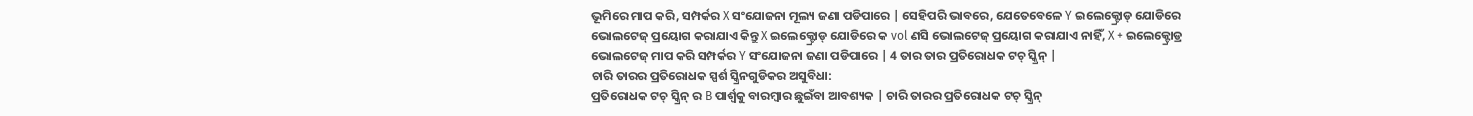ଭୂମିରେ ମାପ କରି, ସମ୍ପର୍କର X ସଂଯୋଜନା ମୂଲ୍ୟ ଜଣା ପଡିପାରେ | ସେହିପରି ଭାବରେ, ଯେତେବେଳେ Y ଇଲେକ୍ଟ୍ରୋଡ୍ ଯୋଡିରେ ଭୋଲଟେଜ୍ ପ୍ରୟୋଗ କରାଯାଏ କିନ୍ତୁ X ଇଲେକ୍ଟ୍ରୋଡ୍ ଯୋଡିରେ କ vol ଣସି ଭୋଲଟେଜ୍ ପ୍ରୟୋଗ କରାଯାଏ ନାହିଁ, X + ଇଲେକ୍ଟ୍ରୋଡ୍ର ଭୋଲଟେଜ୍ ମାପ କରି ସମ୍ପର୍କର Y ସଂଯୋଜନା ଜଣା ପଡିପାରେ | 4 ତାର ତାର ପ୍ରତିରୋଧକ ଟଚ୍ ସ୍କ୍ରିନ୍ |
ଚାରି ତାରର ପ୍ରତିରୋଧକ ସ୍ପର୍ଶ ସ୍କ୍ରିନଗୁଡିକର ଅସୁବିଧା:
ପ୍ରତିରୋଧକ ଟଚ୍ ସ୍କ୍ରିନ୍ ର B ପାର୍ଶ୍ୱକୁ ବାରମ୍ବାର ଛୁଇଁବା ଆବଶ୍ୟକ | ଚାରି ତାରର ପ୍ରତିରୋଧକ ଟଚ୍ ସ୍କ୍ରିନ୍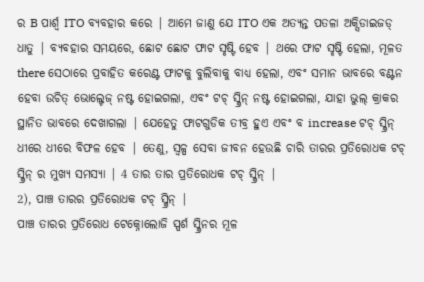ର B ପାର୍ଶ୍ୱ ITO ବ୍ୟବହାର କରେ | ଆମେ ଜାଣୁ ଯେ ITO ଏକ ଅତ୍ୟନ୍ତ ପତଳା ଅକ୍ସିଡାଇଜଡ୍ ଧାତୁ | ବ୍ୟବହାର ସମୟରେ, ଛୋଟ ଛୋଟ ଫାଟ ସୃଷ୍ଟି ହେବ | ଥରେ ଫାଟ ସୃଷ୍ଟି ହେଲା, ମୂଳତ there ସେଠାରେ ପ୍ରବାହିତ କରେଣ୍ଟ ଫାଟକୁ ବୁଲିବାକୁ ବାଧ୍ୟ ହେଲା, ଏବଂ ସମାନ ଭାବରେ ବଣ୍ଟନ ହେବା ଉଚିତ୍ ଭୋଲ୍ଟେଜ୍ ନଷ୍ଟ ହୋଇଗଲା, ଏବଂ ଟଚ୍ ସ୍କ୍ରିନ୍ ନଷ୍ଟ ହୋଇଗଲା, ଯାହା ଭୁଲ୍ କ୍ରାକର ସ୍ଥାନିତ ଭାବରେ ଦେଖାଗଲା | ଯେହେତୁ ଫାଟଗୁଡିକ ତୀବ୍ର ହୁଏ ଏବଂ ବ increase ଟଚ୍ ସ୍କ୍ରିନ୍ ଧୀରେ ଧୀରେ ବିଫଳ ହେବ | ତେଣୁ, ସ୍ୱଳ୍ପ ସେବା ଜୀବନ ହେଉଛି ଚାରି ତାରର ପ୍ରତିରୋଧକ ଟଚ୍ ସ୍କ୍ରିନ୍ ର ମୁଖ୍ୟ ସମସ୍ୟା | 4 ତାର ତାର ପ୍ରତିରୋଧକ ଟଚ୍ ସ୍କ୍ରିନ୍ |
2), ପାଞ୍ଚ ତାରର ପ୍ରତିରୋଧକ ଟଚ୍ ସ୍କ୍ରିନ୍ |
ପାଞ୍ଚ ତାରର ପ୍ରତିରୋଧ ଟେକ୍ନୋଲୋଜି ସ୍ପର୍ଶ ସ୍କ୍ରିନର ମୂଳ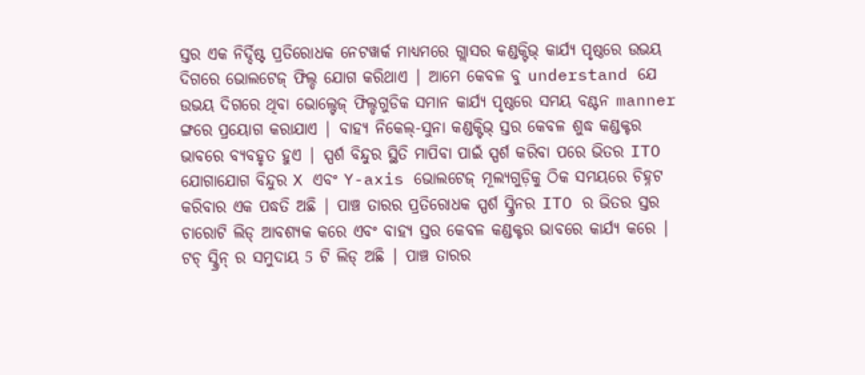ସ୍ତର ଏକ ନିର୍ଦ୍ଦିଷ୍ଟ ପ୍ରତିରୋଧକ ନେଟୱାର୍କ ମାଧ୍ୟମରେ ଗ୍ଲାସର କଣ୍ଡକ୍ଟିଭ୍ କାର୍ଯ୍ୟ ପୃଷ୍ଠରେ ଉଭୟ ଦିଗରେ ଭୋଲଟେଜ୍ ଫିଲ୍ଡ ଯୋଗ କରିଥାଏ | ଆମେ କେବଳ ବୁ understand ଯେ ଉଭୟ ଦିଗରେ ଥିବା ଭୋଲ୍ଟେଜ୍ ଫିଲ୍ଡଗୁଡିକ ସମାନ କାର୍ଯ୍ୟ ପୃଷ୍ଠରେ ସମୟ ବଣ୍ଟନ manner ଙ୍ଗରେ ପ୍ରୟୋଗ କରାଯାଏ | ବାହ୍ୟ ନିକେଲ୍-ସୁନା କଣ୍ଡକ୍ଟିଭ୍ ସ୍ତର କେବଳ ଶୁଦ୍ଧ କଣ୍ଡକ୍ଟର ଭାବରେ ବ୍ୟବହୃତ ହୁଏ | ସ୍ପର୍ଶ ବିନ୍ଦୁର ସ୍ଥିତି ମାପିବା ପାଇଁ ସ୍ପର୍ଶ କରିବା ପରେ ଭିତର ITO ଯୋଗାଯୋଗ ବିନ୍ଦୁର X ଏବଂ Y-axis ଭୋଲଟେଜ୍ ମୂଲ୍ୟଗୁଡ଼ିକୁ ଠିକ ସମୟରେ ଚିହ୍ନଟ କରିବାର ଏକ ପଦ୍ଧତି ଅଛି | ପାଞ୍ଚ ତାରର ପ୍ରତିରୋଧକ ସ୍ପର୍ଶ ସ୍କ୍ରିନର ITO ର ଭିତର ସ୍ତର ଚାରୋଟି ଲିଡ୍ ଆବଶ୍ୟକ କରେ ଏବଂ ବାହ୍ୟ ସ୍ତର କେବଳ କଣ୍ଡକ୍ଟର ଭାବରେ କାର୍ଯ୍ୟ କରେ | ଟଚ୍ ସ୍କ୍ରିନ୍ ର ସମୁଦାୟ 5 ଟି ଲିଡ୍ ଅଛି | ପାଞ୍ଚ ତାରର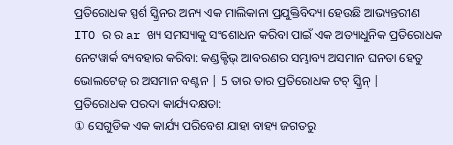ପ୍ରତିରୋଧକ ସ୍ପର୍ଶ ସ୍କ୍ରିନର ଅନ୍ୟ ଏକ ମାଲିକାନା ପ୍ରଯୁକ୍ତିବିଦ୍ୟା ହେଉଛି ଆଭ୍ୟନ୍ତରୀଣ ITO ର ର ar ଖ୍ୟ ସମସ୍ୟାକୁ ସଂଶୋଧନ କରିବା ପାଇଁ ଏକ ଅତ୍ୟାଧୁନିକ ପ୍ରତିରୋଧକ ନେଟୱାର୍କ ବ୍ୟବହାର କରିବା: କଣ୍ଡକ୍ଟିଭ୍ ଆବରଣର ସମ୍ଭାବ୍ୟ ଅସମାନ ଘନତା ହେତୁ ଭୋଲଟେଜ୍ ର ଅସମାନ ବଣ୍ଟନ | 5 ତାର ତାର ପ୍ରତିରୋଧକ ଟଚ୍ ସ୍କ୍ରିନ୍ |
ପ୍ରତିରୋଧକ ପରଦା କାର୍ଯ୍ୟଦକ୍ଷତା:
① ସେଗୁଡିକ ଏକ କାର୍ଯ୍ୟ ପରିବେଶ ଯାହା ବାହ୍ୟ ଜଗତରୁ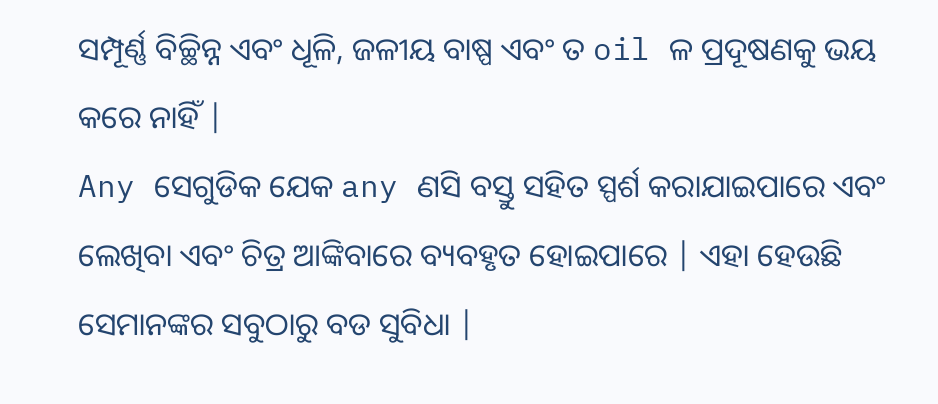ସମ୍ପୂର୍ଣ୍ଣ ବିଚ୍ଛିନ୍ନ ଏବଂ ଧୂଳି, ଜଳୀୟ ବାଷ୍ପ ଏବଂ ତ oil ଳ ପ୍ରଦୂଷଣକୁ ଭୟ କରେ ନାହିଁ |
Any ସେଗୁଡିକ ଯେକ any ଣସି ବସ୍ତୁ ସହିତ ସ୍ପର୍ଶ କରାଯାଇପାରେ ଏବଂ ଲେଖିବା ଏବଂ ଚିତ୍ର ଆଙ୍କିବାରେ ବ୍ୟବହୃତ ହୋଇପାରେ | ଏହା ହେଉଛି ସେମାନଙ୍କର ସବୁଠାରୁ ବଡ ସୁବିଧା |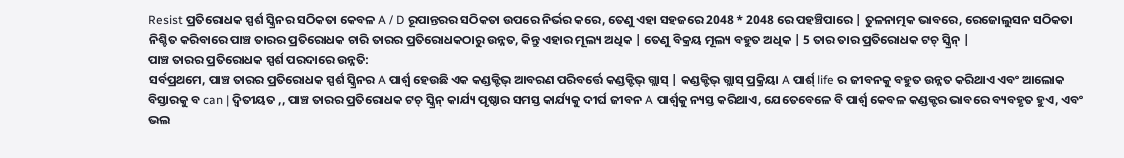Resist ପ୍ରତିରୋଧକ ସ୍ପର୍ଶ ସ୍କ୍ରିନର ସଠିକତା କେବଳ A / D ରୂପାନ୍ତରର ସଠିକତା ଉପରେ ନିର୍ଭର କରେ, ତେଣୁ ଏହା ସହଜରେ 2048 * 2048 ରେ ପହଞ୍ଚିପାରେ | ତୁଳନାତ୍ମକ ଭାବରେ, ରେଜୋଲୁସନ ସଠିକତା ନିଶ୍ଚିତ କରିବାରେ ପାଞ୍ଚ ତାରର ପ୍ରତିରୋଧକ ଚାରି ତାରର ପ୍ରତିରୋଧକଠାରୁ ଉନ୍ନତ, କିନ୍ତୁ ଏହାର ମୂଲ୍ୟ ଅଧିକ | ତେଣୁ ବିକ୍ରୟ ମୂଲ୍ୟ ବହୁତ ଅଧିକ | 5 ତାର ତାର ପ୍ରତିରୋଧକ ଟଚ୍ ସ୍କ୍ରିନ୍ |
ପାଞ୍ଚ ତାରର ପ୍ରତିରୋଧକ ସ୍ପର୍ଶ ପରଦାରେ ଉନ୍ନତି:
ସର୍ବପ୍ରଥମେ, ପାଞ୍ଚ ତାରର ପ୍ରତିରୋଧକ ସ୍ପର୍ଶ ସ୍କ୍ରିନର A ପାର୍ଶ୍ୱ ହେଉଛି ଏକ କଣ୍ଡକ୍ଟିଭ୍ ଆବରଣ ପରିବର୍ତ୍ତେ କଣ୍ଡକ୍ଟିଭ୍ ଗ୍ଲାସ୍ | କଣ୍ଡକ୍ଟିଭ୍ ଗ୍ଲାସ୍ ପ୍ରକ୍ରିୟା A ପାର୍ଶ୍ life ର ଜୀବନକୁ ବହୁତ ଉନ୍ନତ କରିଥାଏ ଏବଂ ଆଲୋକ ବିସ୍ତାରକୁ ବ can | ଦ୍ୱିତୀୟତ ,, ପାଞ୍ଚ ତାରର ପ୍ରତିରୋଧକ ଟଚ୍ ସ୍କ୍ରିନ୍ କାର୍ଯ୍ୟ ପୃଷ୍ଠାର ସମସ୍ତ କାର୍ଯ୍ୟକୁ ଦୀର୍ଘ ଜୀବନ A ପାର୍ଶ୍ୱକୁ ନ୍ୟସ୍ତ କରିଥାଏ, ଯେତେବେଳେ ବି ପାର୍ଶ୍ୱ କେବଳ କଣ୍ଡକ୍ଟର ଭାବରେ ବ୍ୟବହୃତ ହୁଏ, ଏବଂ ଭଲ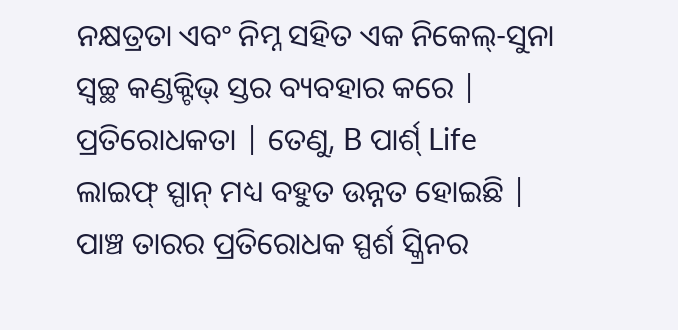ନକ୍ଷତ୍ରତା ଏବଂ ନିମ୍ନ ସହିତ ଏକ ନିକେଲ୍-ସୁନା ସ୍ୱଚ୍ଛ କଣ୍ଡକ୍ଟିଭ୍ ସ୍ତର ବ୍ୟବହାର କରେ | ପ୍ରତିରୋଧକତା | ତେଣୁ, B ପାର୍ଶ୍ Life ଲାଇଫ୍ ସ୍ପାନ୍ ମଧ୍ୟ ବହୁତ ଉନ୍ନତ ହୋଇଛି |
ପାଞ୍ଚ ତାରର ପ୍ରତିରୋଧକ ସ୍ପର୍ଶ ସ୍କ୍ରିନର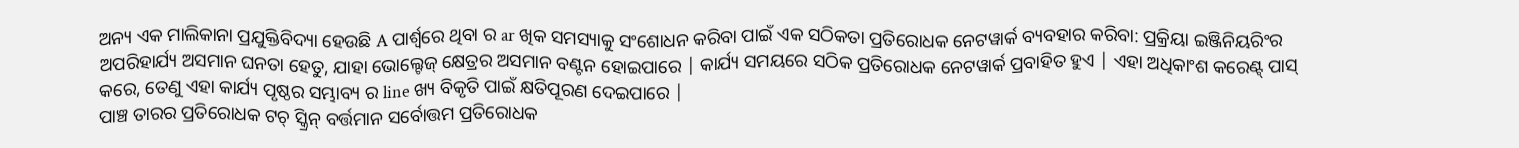ଅନ୍ୟ ଏକ ମାଲିକାନା ପ୍ରଯୁକ୍ତିବିଦ୍ୟା ହେଉଛି A ପାର୍ଶ୍ୱରେ ଥିବା ର ar ଖିକ ସମସ୍ୟାକୁ ସଂଶୋଧନ କରିବା ପାଇଁ ଏକ ସଠିକତା ପ୍ରତିରୋଧକ ନେଟୱାର୍କ ବ୍ୟବହାର କରିବା: ପ୍ରକ୍ରିୟା ଇଞ୍ଜିନିୟରିଂର ଅପରିହାର୍ଯ୍ୟ ଅସମାନ ଘନତା ହେତୁ, ଯାହା ଭୋଲ୍ଟେଜ୍ କ୍ଷେତ୍ରର ଅସମାନ ବଣ୍ଟନ ହୋଇପାରେ | କାର୍ଯ୍ୟ ସମୟରେ ସଠିକ ପ୍ରତିରୋଧକ ନେଟୱାର୍କ ପ୍ରବାହିତ ହୁଏ | ଏହା ଅଧିକାଂଶ କରେଣ୍ଟ୍ ପାସ୍ କରେ, ତେଣୁ ଏହା କାର୍ଯ୍ୟ ପୃଷ୍ଠର ସମ୍ଭାବ୍ୟ ର line ଖ୍ୟ ବିକୃତି ପାଇଁ କ୍ଷତିପୂରଣ ଦେଇପାରେ |
ପାଞ୍ଚ ତାରର ପ୍ରତିରୋଧକ ଟଚ୍ ସ୍କ୍ରିନ୍ ବର୍ତ୍ତମାନ ସର୍ବୋତ୍ତମ ପ୍ରତିରୋଧକ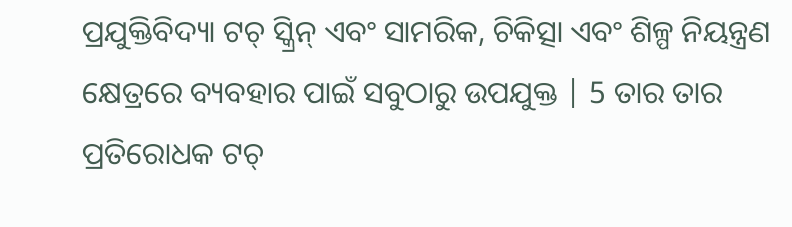ପ୍ରଯୁକ୍ତିବିଦ୍ୟା ଟଚ୍ ସ୍କ୍ରିନ୍ ଏବଂ ସାମରିକ, ଚିକିତ୍ସା ଏବଂ ଶିଳ୍ପ ନିୟନ୍ତ୍ରଣ କ୍ଷେତ୍ରରେ ବ୍ୟବହାର ପାଇଁ ସବୁଠାରୁ ଉପଯୁକ୍ତ | 5 ତାର ତାର ପ୍ରତିରୋଧକ ଟଚ୍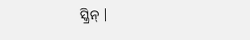ସ୍କ୍ରିନ୍ |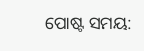ପୋଷ୍ଟ ସମୟ: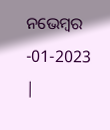ନଭେମ୍ବର -01-2023 |